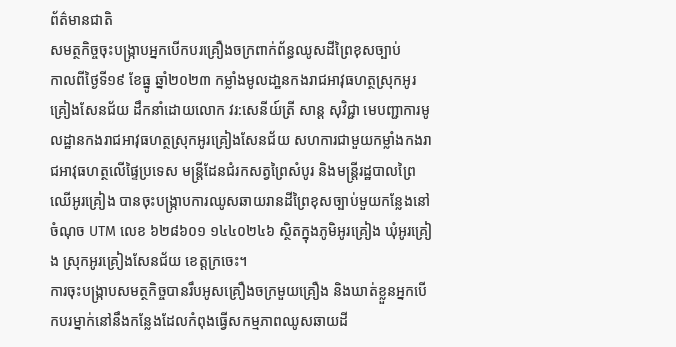ព័ត៌មានជាតិ
សមត្ថកិច្ចចុះបង្ក្រាបអ្នកបើកបរគ្រឿងចក្រពាក់ព័ន្ធឈូសដីព្រៃខុសច្បាប់
កាលពីថ្ងៃទី១៩ ខែធ្នូ ឆ្នាំ២០២៣ កម្លាំងមូលដា្ឋនកងរាជអាវុធហត្ថស្រុកអូរគ្រៀងសែនជ័យ ដឹកនាំដោយលោក វរ:សេនីយ៍ត្រី សាន្ត សុវិជ្ជា មេបញ្ជាការមូលដ្ឋានកងរាជអាវុធហត្ថស្រុកអូរគ្រៀងសែនជ័យ សហការជាមួយកម្លាំងកងរាជអាវុធហត្ថលើផ្ទៃប្រទេស មន្ត្រីដែនជំរកសត្វព្រៃសំបូរ និងមន្ត្រីរដ្ឋបាលព្រៃឈើអូរគ្រៀង បានចុះបង្ក្រាបការឈូសឆាយរានដីព្រៃខុសច្បាប់មួយកន្លែងនៅចំណុច UTM លេខ ៦២៨៦០១ ១៤៤០២៤៦ ស្ថិតក្នុងភូមិអូរគ្រៀង ឃុំអូរគ្រៀង ស្រុកអូរគ្រៀងសែនជ័យ ខេត្តក្រចេះ។
ការចុះបង្រ្កាបសមត្ថកិច្ចបានរឹបអូសគ្រឿងចក្រមួយគ្រឿង និងឃាត់ខ្លួនអ្នកបើកបរម្នាក់នៅនឹងកន្លែងដែលកំពុងធ្វើសកម្មភាពឈូសឆាយដី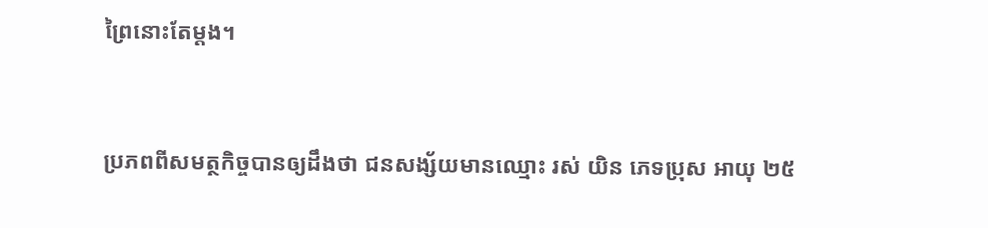ព្រៃនោះតែម្តង។


ប្រភពពីសមត្ថកិច្ចបានឲ្យដឹងថា ជនសង្ស័យមានឈ្មោះ រស់ យិន ភេទប្រុស អាយុ ២៥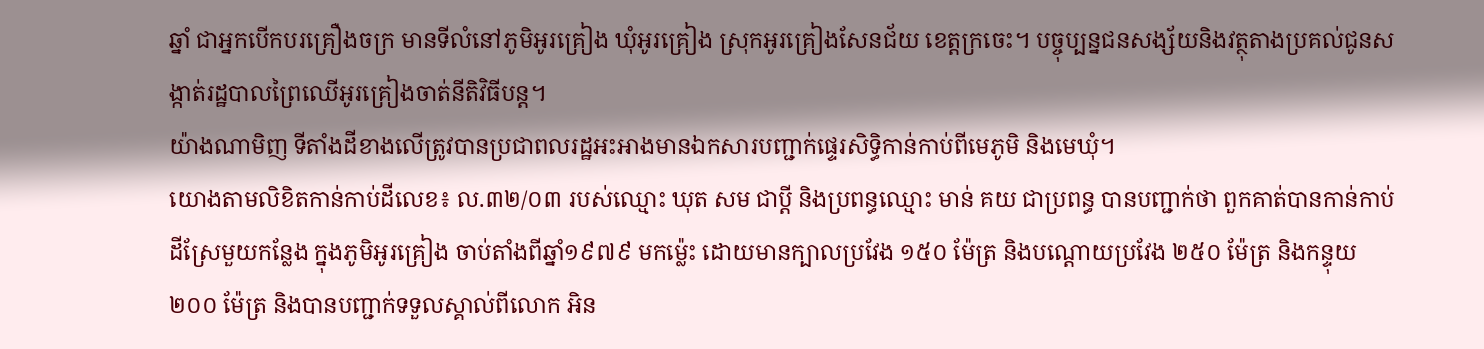ឆ្នាំ ជាអ្នកបើកបរគ្រឿងចក្រ មានទីលំនៅភូមិអូរគ្រៀង ឃុំអូរគ្រៀង ស្រុកអូរគ្រៀងសែនជ័យ ខេត្តក្រចេះ។ បច្ចុប្បន្នជនសង្ស័យនិងវត្ថុតាងប្រគល់ជូនសង្កាត់រដ្ឋបាលព្រៃឈើអូរគ្រៀងចាត់នីតិវិធីបន្ដ។
យ៉ាងណាមិញ ទីតាំងដីខាងលើត្រូវបានប្រជាពលរដ្ឋអះអាងមានឯកសារបញ្ជាក់ផ្ទេរសិទ្ធិកាន់កាប់ពីមេភូមិ និងមេឃុំ។
យោងតាមលិខិតកាន់កាប់ដីលេខ៖ ល.៣២/០៣ របស់ឈ្មោះ ឃុត សម ជាប្តី និងប្រពន្ធឈ្មោះ មាន់ គយ ជាប្រពន្ធ បានបញ្ជាក់ថា ពួកគាត់បានកាន់កាប់ដីស្រែមួយកន្លែង ក្នុងភូមិអូរគ្រៀង ចាប់តាំងពីឆ្នាំ១៩៧៩ មកម៉្លេះ ដោយមានក្បាលប្រវែង ១៥០ ម៉ែត្រ និងបណ្តោយប្រវែង ២៥០ ម៉ែត្រ និងកន្ទុយ ២០០ ម៉ែត្រ និងបានបញ្ជាក់ទទួលស្គាល់ពីលោក អិន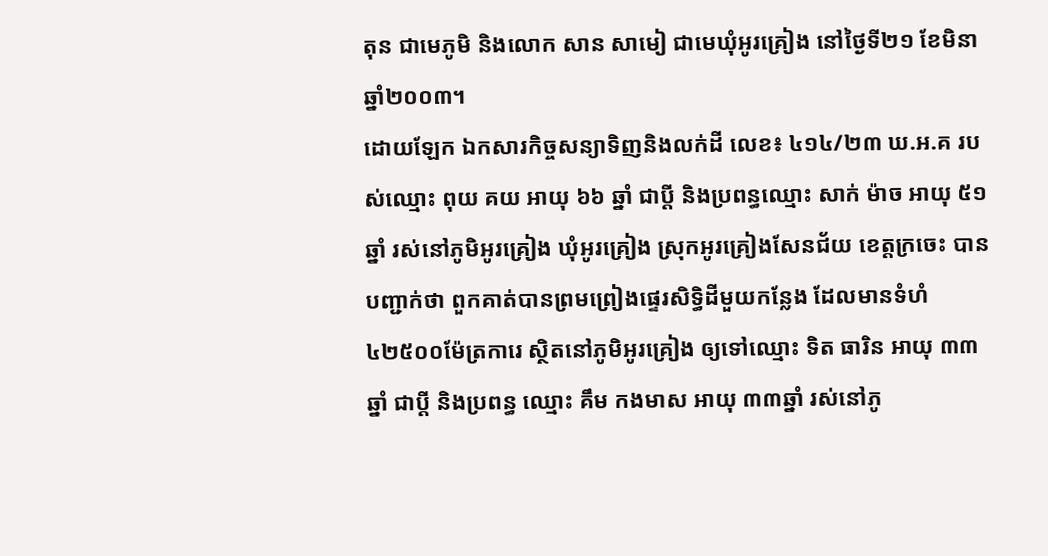តុន ជាមេភូមិ និងលោក សាន សាមៀ ជាមេឃុំអូរគ្រៀង នៅថ្ងៃទី២១ ខែមិនា ឆ្នាំ២០០៣។
ដោយឡែក ឯកសារកិច្ចសន្យាទិញនិងលក់ដី លេខ៖ ៤១៤/២៣ ឃ.អ.គ របស់ឈ្មោះ ពុយ គយ អាយុ ៦៦ ឆ្នាំ ជាប្តី និងប្រពន្ធឈ្មោះ សាក់ ម៉ាច អាយុ ៥១ឆ្នាំ រស់នៅភូមិអូរគ្រៀង ឃុំអូរគ្រៀង ស្រុកអូរគ្រៀងសែនជ័យ ខេត្តក្រចេះ បានបញ្ជាក់ថា ពួកគាត់បានព្រមព្រៀងផ្ទេរសិទ្ធិដីមួយកន្លែង ដែលមានទំហំ ៤២៥០០ម៉ែត្រការេ ស្ថិតនៅភូមិអូរគ្រៀង ឲ្យទៅឈ្មោះ ទិត ធារិន អាយុ ៣៣ឆ្នាំ ជាប្តី និងប្រពន្ធ ឈ្មោះ គឹម កងមាស អាយុ ៣៣ឆ្នាំ រស់នៅភូ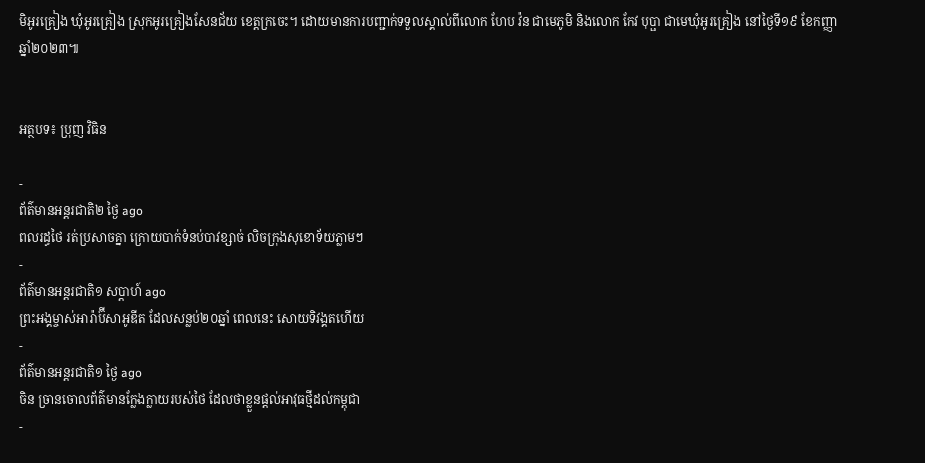មិអូរគ្រៀង ឃុំអូរគ្រៀង ស្រុកអូរគ្រៀងសែនជ័យ ខេត្តក្រចេះ។ ដោយមានការបញ្ជាក់ទទួលស្គាល់ពីលោក ហែប វ៉ន ជាមេភូមិ និងលោក កែវ បុប្ផា ជាមេឃុំអូរគ្រៀង នៅថ្ងៃទី១៩ ខែកញ្ញា ឆ្នាំ២០២៣៕


អត្ថបទ៖ ប្រុញ វិធិន

-
ព័ត៌មានអន្ដរជាតិ២ ថ្ងៃ ago
ពលរដ្ធថៃ រត់ប្រសាចគ្នា ក្រោយបាក់ទំនប់បាវខ្សាច់ លិចក្រុងសុខោទ័យភ្លាមៗ
-
ព័ត៌មានអន្ដរជាតិ១ សប្តាហ៍ ago
ព្រះអង្គម្ចាស់អារ៉ាប៊ីសាអូឌីត ដែលសន្លប់២០ឆ្នាំ ពេលនេះ សោយទិវង្គតហើយ
-
ព័ត៌មានអន្ដរជាតិ១ ថ្ងៃ ago
ចិន ច្រានចោលព័ត៌មានក្លែងក្លាយរបស់ថៃ ដែលថាខ្លួនផ្តល់អាវុធថ្មីដល់កម្ពុជា
-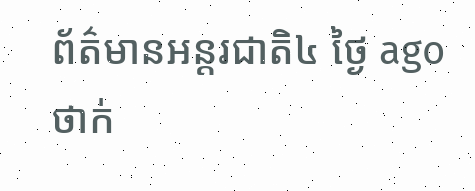ព័ត៌មានអន្ដរជាតិ៤ ថ្ងៃ ago
ថាក់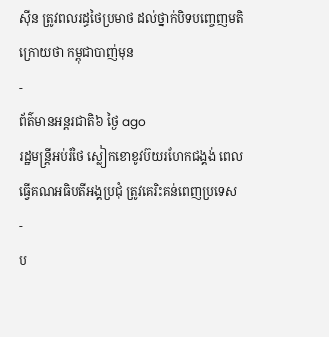ស៊ីន ត្រូវពលរដ្ធថៃប្រមាថ ដល់ថ្នាក់បិទបញ្ចេញមតិ ក្រោយថា កម្ពុជាបាញ់មុន
-
ព័ត៌មានអន្ដរជាតិ៦ ថ្ងៃ ago
រដ្ឋមន្ត្រីអប់រំថៃ ស្លៀកខោខូវប៊យរហែកជង្គង់ ពេលធ្វើគណអធិបតីអង្គប្រជុំ ត្រូវគេរិះគន់ពេញប្រទេស
-
ប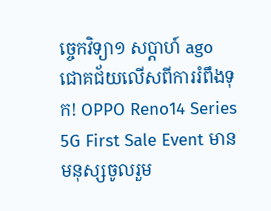ច្ចេកវិទ្យា១ សប្តាហ៍ ago
ជោគជ័យលើសពីការរំពឹងទុក! OPPO Reno14 Series 5G First Sale Event មានមនុស្សចូលរួម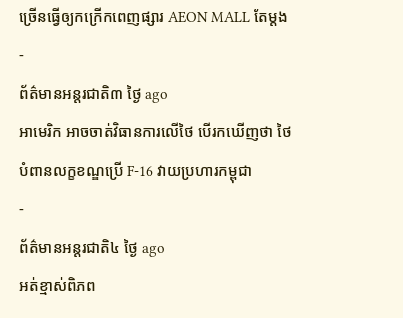ច្រើនធ្វើឲ្យកក្រើកពេញផ្សារ AEON MALL តែម្តង
-
ព័ត៌មានអន្ដរជាតិ៣ ថ្ងៃ ago
អាមេរិក អាចចាត់វិធានការលើថៃ បើរកឃើញថា ថៃ បំពានលក្ខខណ្ឌប្រើ F-16 វាយប្រហារកម្ពុជា
-
ព័ត៌មានអន្ដរជាតិ៤ ថ្ងៃ ago
អត់ខ្មាស់ពិភព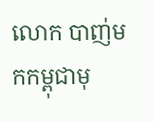លោក បាញ់មកកម្ពុជាមុ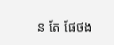ន តែ ផែថង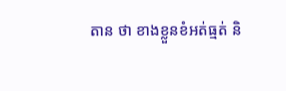តាន ថា ខាងខ្លួនខំអត់ធ្មត់ និ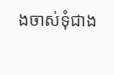ងចាស់ទុំជាង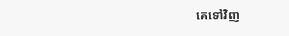គេទៅវិញ